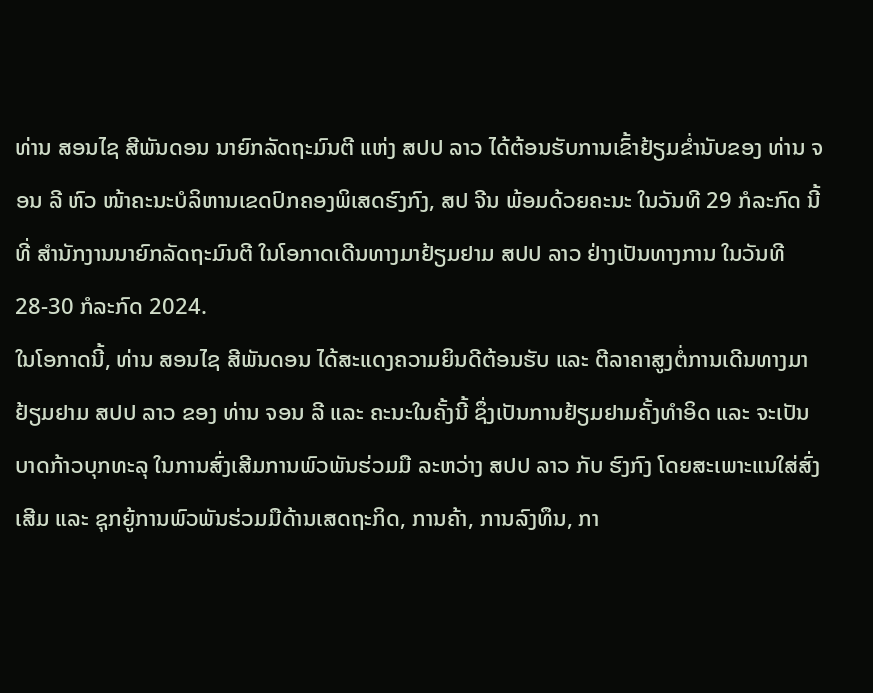ທ່ານ ສອນໄຊ ສີພັນດອນ ນາຍົກລັດຖະມົນຕີ ແຫ່ງ ສປປ ລາວ ໄດ້ຕ້ອນຮັບການເຂົ້າຢ້ຽມຂໍ່ານັບຂອງ ທ່ານ ຈອນ ລີ ຫົວ ໜ້າຄະນະບໍລິຫານເຂດປົກຄອງພິເສດຮົງກົງ, ສປ ຈີນ ພ້ອມດ້ວຍຄະນະ ໃນວັນທີ 29 ກໍລະກົດ ນີ້ ທີ່ ສໍານັກງານນາຍົກລັດຖະມົນຕີ ໃນໂອກາດເດີນທາງມາຢ້ຽມຢາມ ສປປ ລາວ ຢ່າງເປັນທາງການ ໃນວັນທີ 28-30 ກໍລະກົດ 2024.
ໃນໂອກາດນີ້, ທ່ານ ສອນໄຊ ສີພັນດອນ ໄດ້ສະແດງຄວາມຍິນດີຕ້ອນຮັບ ແລະ ຕີລາຄາສູງຕໍ່ການເດີນທາງມາຢ້ຽມຢາມ ສປປ ລາວ ຂອງ ທ່ານ ຈອນ ລີ ແລະ ຄະນະໃນຄັ້ງນີ້ ຊຶ່ງເປັນການຢ້ຽມຢາມຄັ້ງທໍາອິດ ແລະ ຈະເປັນບາດກ້າວບຸກທະລຸ ໃນການສົ່ງເສີມການພົວພັນຮ່ວມມື ລະຫວ່າງ ສປປ ລາວ ກັບ ຮົງກົງ ໂດຍສະເພາະແນໃສ່ສົ່ງເສີມ ແລະ ຊຸກຍູ້ການພົວພັນຮ່ວມມືດ້ານເສດຖະກິດ, ການຄ້າ, ການລົງທຶນ, ກາ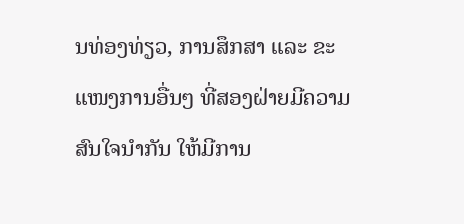ນທ່ອງທ່ຽວ, ການສຶກສາ ແລະ ຂະແໜງການອື່ນໆ ທີ່ສອງຝ່າຍມີຄວາມສົນໃຈນໍາກັນ ໃຫ້ມີການ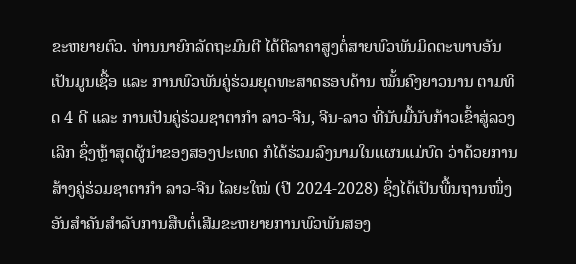ຂະຫຍາຍຕົວ. ທ່ານນາຍົກລັດຖະມົນຕີ ໄດ້ຕີລາຄາສູງຕໍ່ສາຍພົວພັນມິດຕະພາບອັນເປັນມູນເຊື້ອ ແລະ ການພົວພັນຄູ່ຮ່ວມຍຸດທະສາດຮອບດ້ານ ໝັ້ນຄົງຍາວນານ ຕາມທິດ 4 ດີ ແລະ ການເປັນຄູ່ຮ່ວມຊາຕາກໍາ ລາວ-ຈີນ, ຈີນ-ລາວ ທີ່ນັບມື້ນັບກ້າວເຂົ້າສູ່ລວງເລິກ ຊຶ່ງຫຼ້າສຸດຜູ້ນໍາຂອງສອງປະເທດ ກໍໄດ້ຮ່ວມລົງນາມໃນແຜນແມ່ບົດ ວ່າດ້ວຍການສ້າງຄູ່ຮ່ວມຊາຕາກໍາ ລາວ-ຈີນ ໄລຍະໃໝ່ (ປີ 2024-2028) ຊຶ່ງໄດ້ເປັນພື້ນຖານໜຶ່ງອັນສໍາຄັນສໍາລັບການສືບຕໍ່ເສີມຂະຫຍາຍການພົວພັນສອງ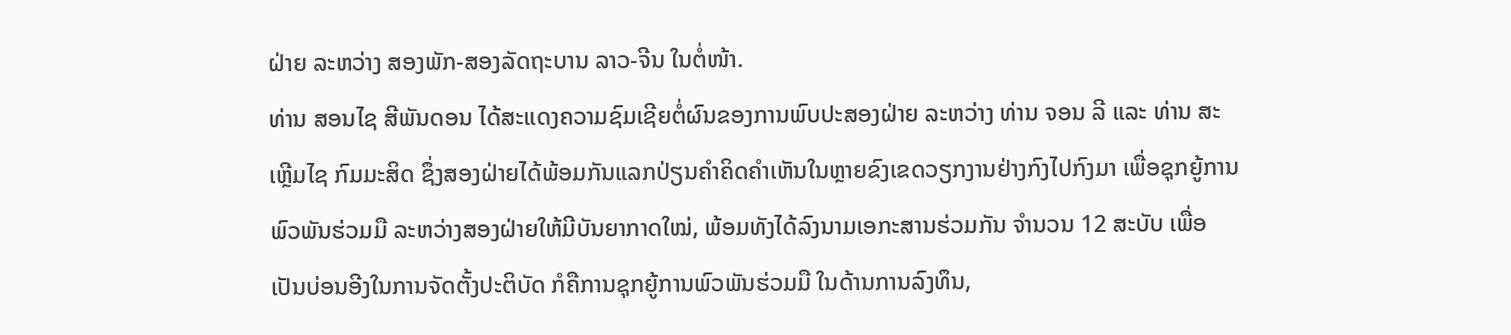ຝ່າຍ ລະຫວ່າງ ສອງພັກ-ສອງລັດຖະບານ ລາວ-ຈີນ ໃນຕໍ່ໜ້າ.
ທ່ານ ສອນໄຊ ສີພັນດອນ ໄດ້ສະແດງຄວາມຊົມເຊີຍຕໍ່ຜົນຂອງການພົບປະສອງຝ່າຍ ລະຫວ່າງ ທ່ານ ຈອນ ລີ ແລະ ທ່ານ ສະເຫຼີມໄຊ ກົມມະສິດ ຊຶ່ງສອງຝ່າຍໄດ້ພ້ອມກັນແລກປ່ຽນຄໍາຄິດຄໍາເຫັນໃນຫຼາຍຂົງເຂດວຽກງານຢ່າງກົງໄປກົງມາ ເພື່ອຊຸກຍູ້ການພົວພັນຮ່ວມມື ລະຫວ່າງສອງຝ່າຍໃຫ້ມີບັນຍາກາດໃໝ່, ພ້ອມທັງໄດ້ລົງນາມເອກະສານຮ່ວມກັນ ຈໍານວນ 12 ສະບັບ ເພື່ອເປັນບ່ອນອີງໃນການຈັດຕັ້ງປະຕິບັດ ກໍຄືການຊຸກຍູ້ການພົວພັນຮ່ວມມື ໃນດ້ານການລົງທຶນ,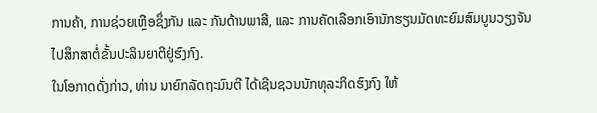ການຄ້າ, ການຊ່ວຍເຫຼືອຊຶ່ງກັນ ແລະ ກັນດ້ານພາສີ, ແລະ ການຄັດເລືອກເອົານັກຮຽນມັດທະຍົມສົມບູນວຽງຈັນ ໄປສຶກສາຕໍ່ຂັ້ນປະລິນຍາຕີຢູ່ຮົງກົງ.
ໃນໂອກາດດັ່ງກ່າວ, ທ່ານ ນາຍົກລັດຖະມົນຕີ ໄດ້ເຊີນຊວນນັກທຸລະກິດຮົງກົງ ໃຫ້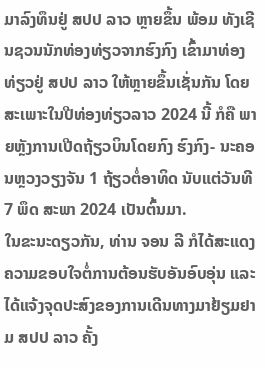ມາລົງທຶນຢູ່ ສປປ ລາວ ຫຼາຍຂຶ້ນ ພ້ອມ ທັງເຊີນຊວນນັກທ່ອງທ່ຽວຈາກຮົງກົງ ເຂົ້າມາທ່ອງທ່ຽວຢູ່ ສປປ ລາວ ໃຫ້ຫຼາຍຂຶ້ນເຊັ່ນກັນ ໂດຍສະເພາະໃນປີທ່ອງທ່ຽວລາວ 2024 ນີ້ ກໍຄື ພາຍຫຼັງການເປີດຖ້ຽວບິນໂດຍກົງ ຮົງກົງ- ນະຄອນຫຼວງວຽງຈັນ 1 ຖ້ຽວຕໍ່ອາທິດ ນັບແຕ່ວັນທີ 7 ພຶດ ສະພາ 2024 ເປັນຕົ້ນມາ.
ໃນຂະນະດຽວກັນ, ທ່ານ ຈອນ ລີ ກໍໄດ້ສະແດງຄວາມຂອບໃຈຕໍ່ການຕ້ອນຮັບອັນອົບອຸ່ນ ແລະ ໄດ້ແຈ້ງຈຸດປະສົງຂອງການເດີນທາງມາຢ້ຽມຢາມ ສປປ ລາວ ຄັ້ງ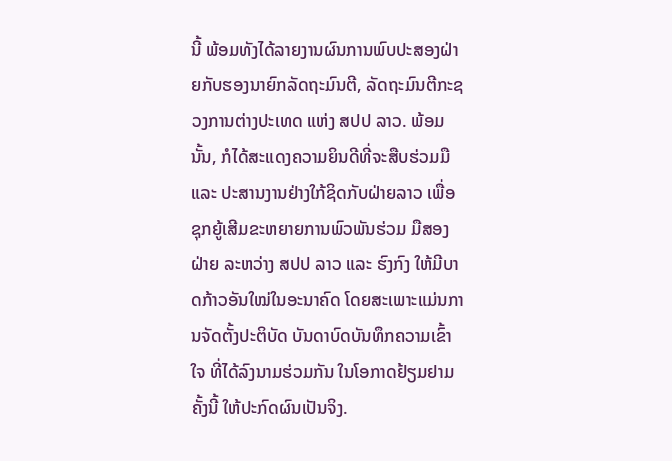ນີ້ ພ້ອມທັງໄດ້ລາຍງານຜົນການພົບປະສອງຝ່າຍກັບຮອງນາຍົກລັດຖະມົນຕີ, ລັດຖະມົນຕີກະຊວງການຕ່າງປະເທດ ແຫ່ງ ສປປ ລາວ. ພ້ອມນັ້ນ, ກໍໄດ້ສະແດງຄວາມຍິນດີທີ່ຈະສືບຮ່ວມມື ແລະ ປະສານງານຢ່າງໃກ້ຊິດກັບຝ່າຍລາວ ເພື່ອຊຸກຍູ້ເສີມຂະຫຍາຍການພົວພັນຮ່ວມ ມືສອງຝ່າຍ ລະຫວ່າງ ສປປ ລາວ ແລະ ຮົງກົງ ໃຫ້ມີບາດກ້າວອັນໃໝ່ໃນອະນາຄົດ ໂດຍສະເພາະແມ່ນການຈັດຕັ້ງປະຕິບັດ ບັນດາບົດບັນທຶກຄວາມເຂົ້າໃຈ ທີ່ໄດ້ລົງນາມຮ່ວມກັນ ໃນໂອກາດຢ້ຽມຢາມຄັ້ງນີ້ ໃຫ້ປະກົດຜົນເປັນຈິງ.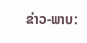ຂ່າວ-ພາບ: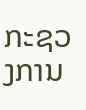ກະຊວງການ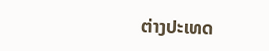ຕ່າງປະເທດ